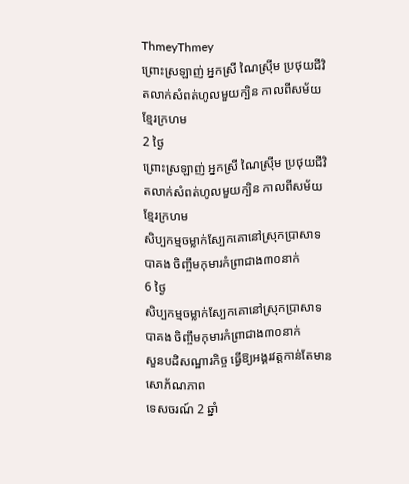ThmeyThmey
ព្រោះស្រឡាញ់ អ្នកស្រី ណៃស្រ៊ីម ប្រថុយជីវិតលាក់សំពត់ហូលមួយក្បិន កាលពីសម័យខ្មែរក្រហម
2 ថ្ងៃ
ព្រោះស្រឡាញ់ អ្នកស្រី ណៃស្រ៊ីម ប្រថុយជីវិតលាក់សំពត់ហូលមួយក្បិន កាលពីសម័យខ្មែរក្រហម
សិប្បកម្មចម្លាក់ស្បែកគោនៅស្រុកប្រាសាទបាគង ចិញ្ចឹមកុមារកំព្រាជាង៣០នាក់
6 ថ្ងៃ
សិប្បកម្មចម្លាក់ស្បែកគោនៅស្រុកប្រាសាទបាគង ចិញ្ចឹមកុមារកំព្រាជាង៣០នាក់
សួនបដិសណ្ឋារកិច្ច ធ្វើឱ្យអង្គរវត្តកាន់តែមានសោភ័ណភាព
ទេសចរណ៍ 2 ឆ្នាំ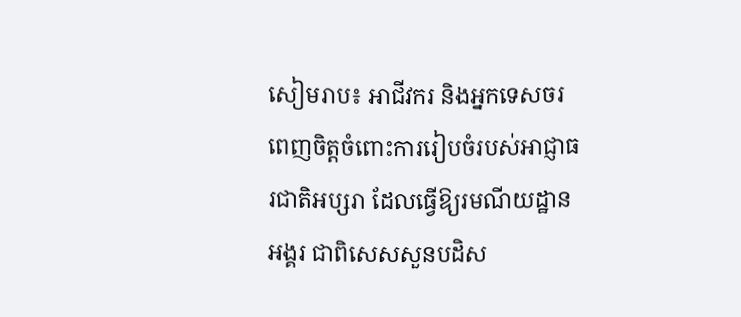សៀមរាប៖ អាជីវករ និងអ្នកទេសចរ ពេញចិត្តចំពោះការរៀបចំរបស់អាជ្ញាធរជាតិអប្សរា ដែលធ្វើឱ្យរមណីយដ្ឋានអង្គរ ជាពិសេសសួនបដិស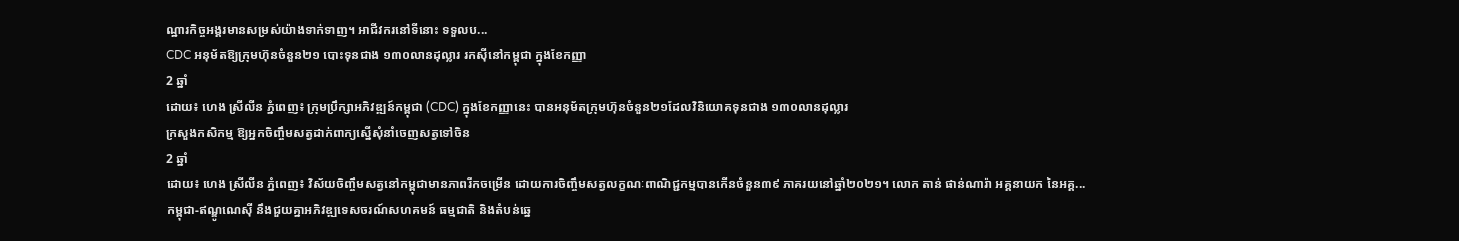ណ្ឋារកិច្ចអង្គរមានសម្រស់យ៉ាងទាក់ទាញ។ អាជីវករនៅទីនោះ ទទួលប...
CDC អនុម័តឱ្យក្រុមហ៊ុនចំនួន២១ បោះទុនជាង ១៣០លានដុល្លារ រកស៊ីនៅកម្ពុជា ក្នុងខែកញ្ញា
2 ឆ្នាំ
ដោយ៖ ហេង ស្រីលីន ភ្នំពេញ៖ ក្រុមប្រឹក្សាអភិវឌ្ឍន៍កម្ពុជា (CDC) ក្នុងខែកញ្ញានេះ បានអនុម័តក្រុមហ៊ុនចំនួន២១ដែលវិនិយោគទុនជាង ១៣០លានដុល្លារ
ក្រសួងកសិកម្ម ឱ្យអ្នកចិញ្ចឹមសត្វដាក់ពាក្យស្នើសុំនាំចេញសត្វទៅចិន
2 ឆ្នាំ
ដោយ៖ ហេង ស្រីលីន ភ្នំពេញ៖ វិស័យចិញ្ចឹមសត្វនៅកម្ពុជាមានភាពរីកចម្រើន ដោយការចិញ្ចឹមសត្វលក្ខណៈពាណិជ្ជកម្មបានកើនចំនួន៣៩ ភាគរយនៅឆ្នាំ២០២១។ លោក តាន់ ផាន់ណារ៉ា អគ្គនាយក នៃអគ្គ...
កម្ពុជា-ឥណ្ឌូណេស៊ី នឹងជួយគ្នាអភិវឌ្ឍទេសចរណ៍សហគមន៍ ធម្មជាតិ និងតំបន់ឆ្នេ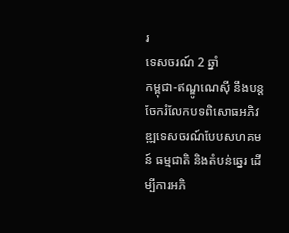រ
ទេសចរណ៍ 2 ឆ្នាំ
កម្ពុជា-ឥណ្ឌូណេស៊ី នឹងបន្តចែករំលែកបទពិសោធអភិវឌ្ឍទេសចរណ៍បែបសហគមន៍ ធម្មជាតិ និងតំបន់ឆ្នេរ ដើម្បីការអភិ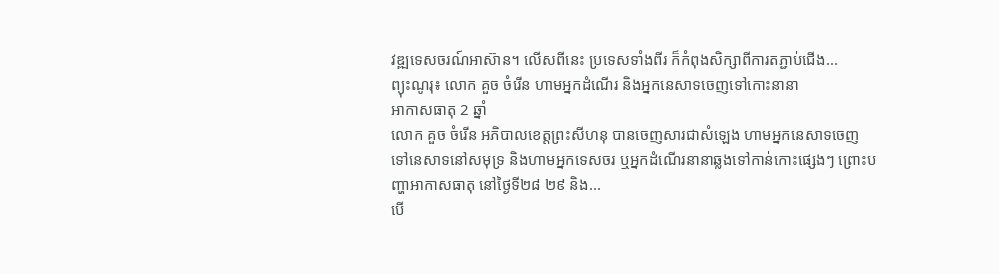វឌ្ឍទេសចរណ៍អាស៊ាន។ លើសពីនេះ ប្រទេសទាំងពីរ ក៏កំពុងសិក្សាពីការតភ្ជាប់ជើង...
ព្យុះណូរុ៖ លោក គួច ចំរើន ហាមអ្នកដំណើរ និងអ្នកនេសាទចេញទៅកោះនានា
អាកាសធាតុ 2 ឆ្នាំ
លោក គួច ចំរើន អភិបាលខេត្តព្រះសីហនុ បានចេញសារជាសំឡេង ហាមអ្នកនេសាទចេញទៅនេសាទនៅសមុទ្រ និងហាមអ្នកទេសចរ ឬអ្នកដំណើរនានាឆ្លងទៅកាន់កោះផ្សេងៗ ព្រោះបញ្ហាអាកាសធាតុ នៅថ្ងៃទី២៨ ២៩ និង...
បើ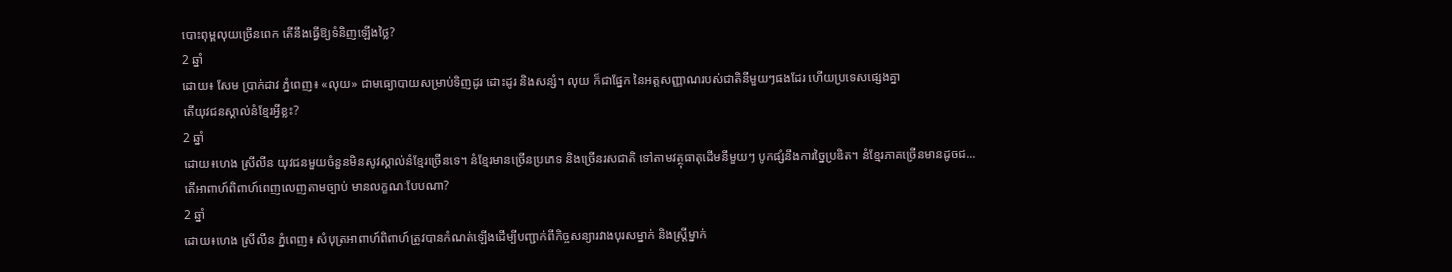បោះពុម្ពលុយច្រើនពេក តើនឹងធ្វើឱ្យទំនិញឡើងថ្លៃ?
2 ឆ្នាំ
ដោយ៖ សែម ប្រាក់ដាវ ភ្នំពេញ៖ «លុយ» ជាមធ្យោបាយសម្រាប់ទិញដូរ ដោះដូរ និងសន្សំ។ លុយ ក៏ជាផ្នែក នៃអត្តសញ្ញាណរបស់ជាតិនីមួយៗផងដែរ ហើយប្រទេសផ្សេងគ្នា
តើយុវជនស្គាល់នំខ្មែរអ្វីខ្លះ?
2 ឆ្នាំ
ដោយ៖ហេង ស្រីលីន យុវជនមួយចំនួនមិនសូវស្គាល់នំខ្មែរច្រើនទេ។ នំខ្មែរមានច្រើនប្រភេទ និងច្រើនរសជាតិ ទៅតាមវត្ថុធាតុដើមនីមួយៗ បូកផ្សំនឹងការច្នៃប្រឌិត។ នំខ្មែរភាគច្រើនមានដូចជ...
តើអាពាហ៍ពិពាហ៍ពេញលេញតាមច្បាប់ មានលក្ខណៈបែបណា?
2 ឆ្នាំ
ដោយ៖ហេង ស្រីលីន ភ្នំពេញ៖ សំបុត្រអាពាហ៍ពិពាហ៍ត្រូវបានកំណត់ឡើងដើម្បីបញ្ជាក់ពីកិច្ចសន្យារវាងបុរសម្នាក់ និងស្រ្តីម្នាក់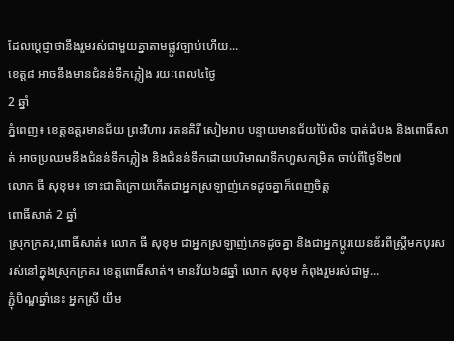ដែលប្តេជ្ញាថានឹងរួមរស់ជាមួយគ្នាតាមផ្លូវច្បាប់ហើយ...
ខេត្ត៨ អាចនឹងមានជំនន់ទឹកភ្លៀង រយៈពេល៤ថ្ងៃ
2 ឆ្នាំ
ភ្នំពេញ៖ ខេត្តឧត្ដរមានជ័យ ព្រះវិហារ រតនគិរី សៀមរាប បន្ទាយមានជ័យប៉ៃលិន បាត់ដំបង និងពោធិ៍សាត់ អាចប្រឈមនឹងជំនន់ទឹកភ្លៀង និងជំនន់ទឹកដោយបរិមាណទឹកហួសកម្រិត ចាប់ពីថ្ងៃទី២៧
លោក ធី សុខុម៖ ទោះជាតិក្រោយកើតជាអ្នកស្រឡាញ់ភេទដូចគ្នាក៏ពេញចិត្ត
ពោធិ៍សាត់ 2 ឆ្នាំ
ស្រុកក្រគរ,ពោធិ៍សាត់៖ លោក ធី សុខុម ជាអ្នកស្រឡាញ់ភេទដូចគ្នា និងជាអ្នកប្ដូរយេនឌ័រពីស្ត្រីមកបុរស រស់នៅក្នុងស្រុកក្រគរ ខេត្តពោធិ៍សាត់។ មានវ័យ៦៨ឆ្នាំ លោក សុខុម កំពុងរួមរស់ជាមួ...
ភ្ជុំបិណ្ឌឆ្នាំនេះ អ្នកស្រី យឹម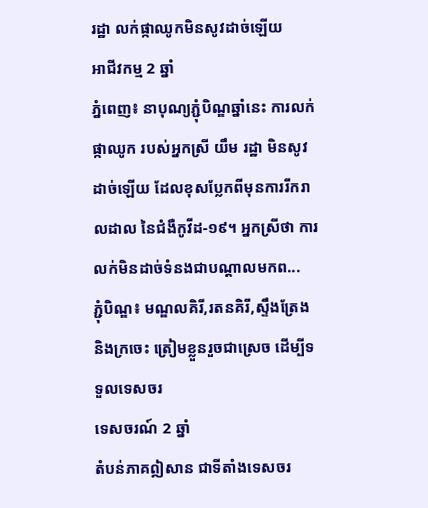រដ្ឋា លក់ផ្កាឈូកមិនសូវដាច់ឡើយ
អាជីវកម្ម 2 ឆ្នាំ
ភ្នំពេញ៖ នាបុណ្យភ្ជុំបិណ្ឌឆ្នាំនេះ ការលក់ផ្កាឈូក របស់អ្នកស្រី យឹម រដ្ឋា មិនសូវដាច់ឡើយ ដែលខុសប្លែកពីមុនការរីករាលដាល នៃជំងឺកូវីដ-១៩។ អ្នកស្រីថា ការលក់មិនដាច់ទំនងជាបណ្ដាលមកព...
ភ្ជុំបិណ្ឌ៖ មណ្ឌលគិរី,រតនគិរី,ស្ទឹងត្រែង និងក្រចេះ ត្រៀមខ្លួនរួចជាស្រេច ដើម្បីទទួលទេសចរ
ទេសចរណ៍ 2 ឆ្នាំ
តំបន់ភាគឦសាន ជាទីតាំងទេសចរ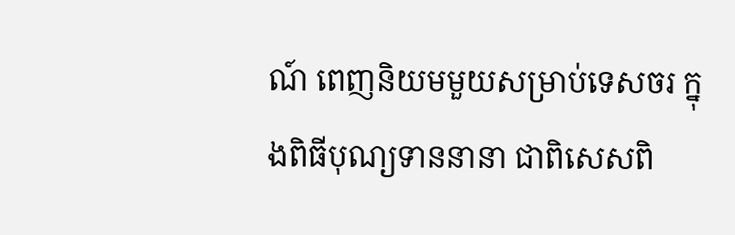ណ៍ ពេញនិយមមួយសម្រាប់ទេសចរ ក្នុងពិធីបុណ្យទាននានា ជាពិសេសពិ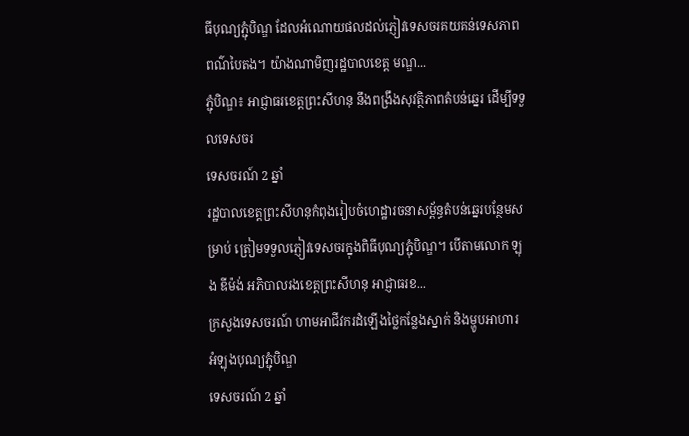ធីបុណ្យភ្ជុំបិណ្ឌ ដែលអំណោយផលដល់ភ្ញៀវទេសចរគយគន់ទេសភាពពណ៌បៃតង។ យ៉ាងណាមិញរដ្ឋបាលខេត្ត មណ្ឌ...
ភ្ជុំបិណ្ឌ៖ អាជ្ញាធរខេត្តព្រះសីហនុ នឹងពង្រឹងសុវត្ថិភាពតំបន់ឆ្នេរ ដើម្បីទទួលទេសចរ
ទេសចរណ៍ 2 ឆ្នាំ
រដ្ឋបាលខេត្តព្រះសីហនុកំពុងរៀបចំហេដ្ឋារចនាសម្ព័ន្ធតំបន់ឆ្នេរបន្ថែមសម្រាប់ ត្រៀមទទួលភ្ញៀវទេសចរក្នុងពិធីបុណ្យភ្ជុំបិណ្ឌ។ បើតាមលោក ឡុង ឌីម៉ង់ អភិបាលរងខេត្តព្រះសីហនុ អាជ្ញាធរខ...
ក្រសួងទេសចរណ៍ ហាមអាជីវករដំឡើងថ្លៃកន្លែងស្នាក់ និងម្ហូបអាហារ អំឡុងបុណ្យភ្ជុំបិណ្ឌ
ទេសចរណ៍ 2 ឆ្នាំ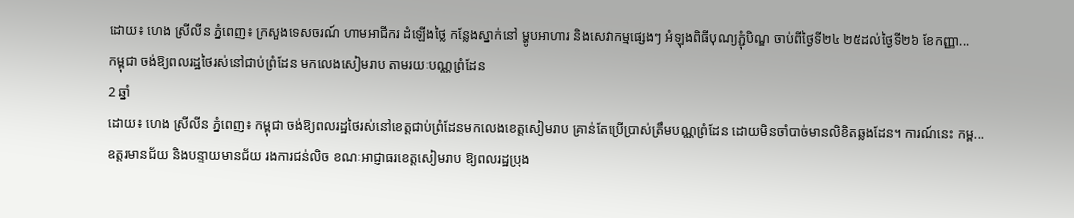ដោយ៖ ហេង ស្រីលីន ភ្នំពេញ៖ ក្រសួងទេសចរណ៍ ហាមអាជីករ ដំឡើងថ្លៃ កន្លែងស្នាក់នៅ ម្ហូបអាហារ និងសេវាកម្មផ្សេងៗ អំឡុងពិធីបុណ្យភ្ជុំបិណ្ឌ ចាប់ពីថ្ងៃទី២៤ ២៥ដល់ថ្ងៃទី២៦ ខែកញ្ញា...
កម្ពុជា ចង់ឱ្យពលរដ្ឋថៃរស់នៅជាប់ព្រំដែន មកលេងសៀមរាប តាមរយៈបណ្ណព្រំដែន
2 ឆ្នាំ
ដោយ៖ ហេង ស្រីលីន ភ្នំពេញ៖ កម្ពុជា ចង់ឱ្យពលរដ្ឋថៃរស់នៅខេត្តជាប់ព្រំដែនមកលេងខេត្តសៀមរាប គ្រាន់តែប្រើប្រាស់ត្រឹមបណ្ណព្រំដែន ដោយមិនចាំបាច់មានលិខិតឆ្លងដែន។ ការណ៍នេះ កម្ព...
ឧត្តរមានជ័យ និងបន្ទាយមានជ័យ រងការជន់លិច ខណៈអាជ្ញាធរខេត្តសៀមរាប ឱ្យពលរដ្ឋប្រុង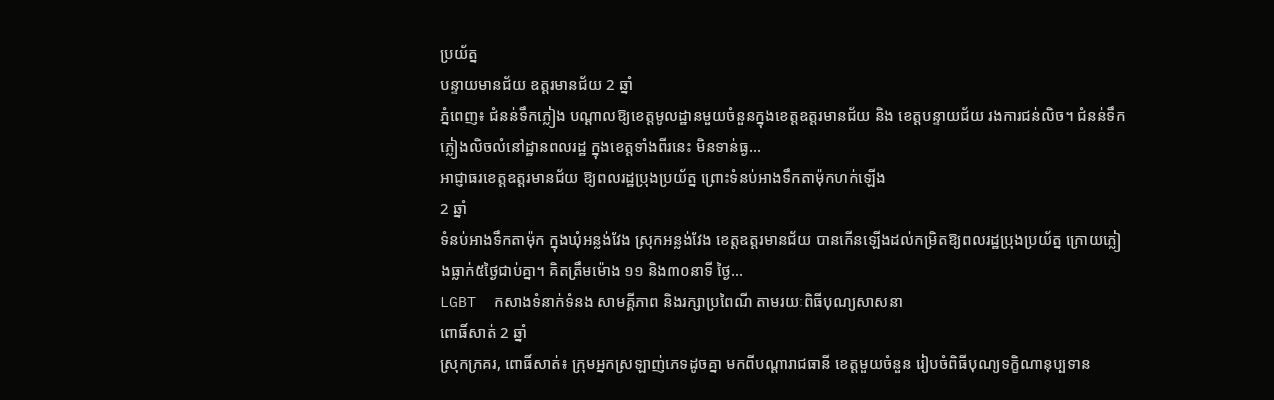ប្រយ័ត្ន
បន្ទាយមានជ័យ ឧត្តរមានជ័យ 2 ឆ្នាំ
ភ្នំពេញ៖ ជំនន់ទឹកភ្លៀង បណ្ដាលឱ្យខេត្តមូលដ្ឋានមួយចំនួនក្នុងខេត្តឧត្ដរមានជ័យ និង ខេត្តបន្ទាយជ័យ រងការជន់លិច។ ជំនន់ទឹកភ្លៀងលិចលំនៅដ្ឋានពលរដ្ឋ ក្នុងខេត្តទាំងពីរនេះ មិនទាន់ធ្ង...
អាជ្ញាធរខេត្តឧត្ដរមានជ័យ ឱ្យពលរដ្ឋប្រុងប្រយ័ត្ន ព្រោះទំនប់អាងទឹកតាម៉ុកហក់ឡើង
2 ឆ្នាំ
ទំនប់អាងទឹកតាម៉ុក ក្នុងឃុំអន្លង់វែង ស្រុកអន្លង់វែង ខេត្តឧត្ដរមានជ័យ បានកើនឡើងដល់កម្រិតឱ្យពលរដ្ឋប្រុងប្រយ័ត្ន ក្រោយភ្លៀងធ្លាក់៥ថ្ងៃជាប់គ្នា។ គិតត្រឹមម៉ោង ១១ និង៣០នាទី ថ្ងៃ...
LGBT  កសាងទំនាក់ទំនង សាមគ្គីភាព និងរក្សាប្រពៃណី តាមរយៈពិធីបុណ្យសាសនា
ពោធិ៍សាត់ 2 ឆ្នាំ
ស្រុកក្រគរ, ពោធិ៍សាត់៖ ក្រុមអ្នកស្រឡាញ់ភេទដូចគ្នា មកពីបណ្ដារាជធានី ខេត្តមួយចំនួន រៀបចំពិធីបុណ្យទក្ខិណានុប្បទាន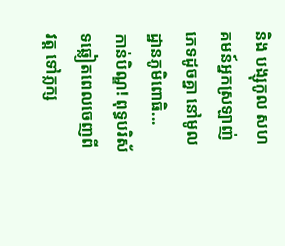និង បង្សុកូល សហគមន៍អ្នកស្រឡាញ់ភេទដូចគ្នា នៅមូលដ្ឋានភូមិពោធិ...
កាន់បិណ្ឌ! ពុទ្ធបរិស័ទឆ្លៀតពេលចេញពីវត្ត ទៅភ្លក្ស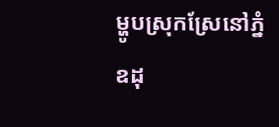ម្ហូបស្រុកស្រែនៅភ្នំឧដុ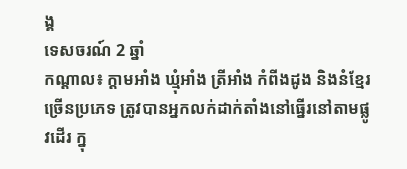ង្គ
ទេសចរណ៍ 2 ឆ្នាំ
កណ្ដាល៖ ក្ដាមអាំង ឃ្មុំអាំង ត្រីអាំង កំពីងដូង និងនំខ្មែរច្រើនប្រភេទ ត្រូវបានអ្នកលក់ដាក់តាំងនៅធ្នើរនៅតាមផ្លូវដើរ ក្នុ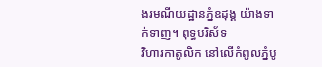ងរមណីយដ្ឋានភ្នំឧដុង្គ យ៉ាងទាក់ទាញ។ ពុទ្ធបរិស័ទ
វិហារកាតូលិក នៅលើកំពូលភ្នំបូ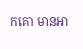កគោ មានអា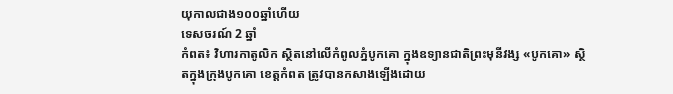យុកាលជាង១០០ឆ្នាំហើយ
ទេសចរណ៍ 2 ឆ្នាំ
កំពត៖ វិហារកាតូលិក ស្ថិតនៅលើកំពូលភ្នំបូកគោ ក្នុងឧទ្យានជាតិព្រះមុនីវង្ស «បូកគោ» ស្ថិតក្នុងក្រុងបូកគោ ខេត្តកំពត ត្រូវបានកសាងឡើងដោយ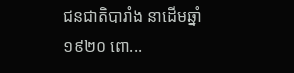ជនជាតិបារាំង នាដើមឆ្នាំ១៩២០ ពោ...